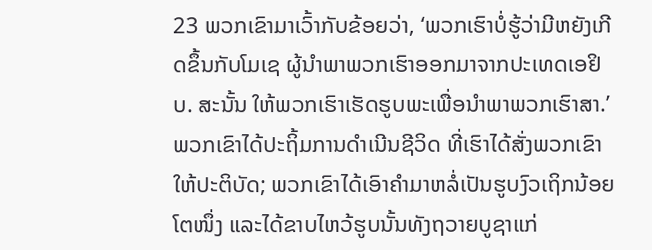23 ພວກເຂົາມາເວົ້າກັບຂ້ອຍວ່າ, ‘ພວກເຮົາບໍ່ຮູ້ວ່າມີຫຍັງເກີດຂຶ້ນກັບໂມເຊ ຜູ້ນຳພາພວກເຮົາອອກມາຈາກປະເທດເອຢິບ. ສະນັ້ນ ໃຫ້ພວກເຮົາເຮັດຮູບພະເພື່ອນຳພາພວກເຮົາສາ.’
ພວກເຂົາໄດ້ປະຖິ້ມການດຳເນີນຊີວິດ ທີ່ເຮົາໄດ້ສັ່ງພວກເຂົາໃຫ້ປະຕິບັດ; ພວກເຂົາໄດ້ເອົາຄຳມາຫລໍ່ເປັນຮູບງົວເຖິກນ້ອຍໂຕໜຶ່ງ ແລະໄດ້ຂາບໄຫວ້ຮູບນັ້ນທັງຖວາຍບູຊາແກ່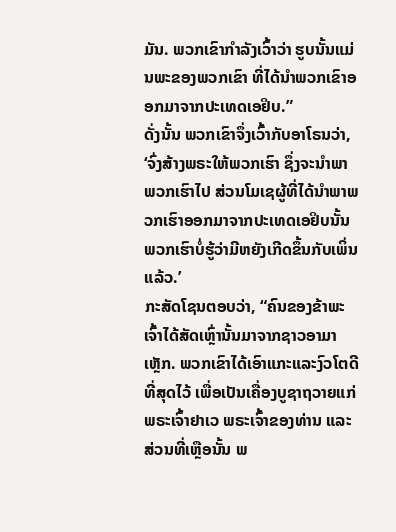ມັນ. ພວກເຂົາກຳລັງເວົ້າວ່າ ຮູບນັ້ນແມ່ນພະຂອງພວກເຂົາ ທີ່ໄດ້ນຳພວກເຂົາອອກມາຈາກປະເທດເອຢິບ.”
ດັ່ງນັ້ນ ພວກເຂົາຈຶ່ງເວົ້າກັບອາໂຣນວ່າ, ‘ຈົ່ງສ້າງພຣະໃຫ້ພວກເຮົາ ຊຶ່ງຈະນຳພາພວກເຮົາໄປ ສ່ວນໂມເຊຜູ້ທີ່ໄດ້ນຳພາພວກເຮົາອອກມາຈາກປະເທດເອຢິບນັ້ນ ພວກເຮົາບໍ່ຮູ້ວ່າມີຫຍັງເກີດຂຶ້ນກັບເພິ່ນແລ້ວ.’
ກະສັດໂຊນຕອບວ່າ, “ຄົນຂອງຂ້າພະເຈົ້າໄດ້ສັດເຫຼົ່ານັ້ນມາຈາກຊາວອາມາເຫຼັກ. ພວກເຂົາໄດ້ເອົາແກະແລະງົວໂຕດີທີ່ສຸດໄວ້ ເພື່ອເປັນເຄື່ອງບູຊາຖວາຍແກ່ພຣະເຈົ້າຢາເວ ພຣະເຈົ້າຂອງທ່ານ ແລະສ່ວນທີ່ເຫຼືອນັ້ນ ພ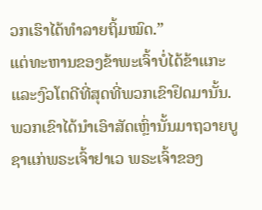ວກເຮົາໄດ້ທຳລາຍຖິ້ມໝົດ.”
ແຕ່ທະຫານຂອງຂ້າພະເຈົ້າບໍ່ໄດ້ຂ້າແກະ ແລະງົວໂຕດີທີ່ສຸດທີ່ພວກເຂົາຢຶດມານັ້ນ. ພວກເຂົາໄດ້ນຳເອົາສັດເຫຼົ່ານັ້ນມາຖວາຍບູຊາແກ່ພຣະເຈົ້າຢາເວ ພຣະເຈົ້າຂອງ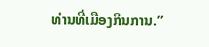ທ່ານທີ່ເມືອງກິນການ.”